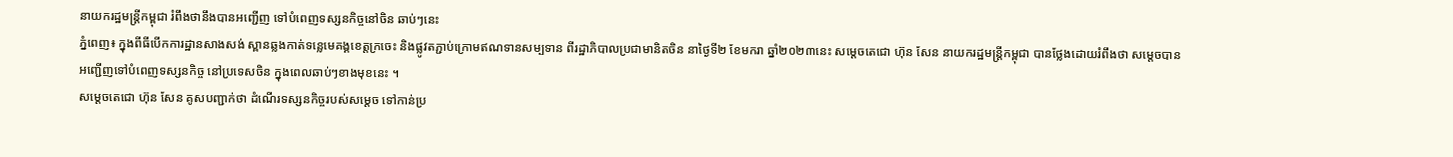នាយករដ្ឋមន្ត្រីកម្ពុជា រំពឹងថានឹងបានអញ្ជើញ ទៅបំពេញទស្សនកិច្ចនៅចិន ឆាប់ៗនេះ
ភ្នំពេញ៖ ក្នុងពីធីបើកការដ្ឋានសាងសង់ ស្ពានឆ្លងកាត់ទន្លេមេគង្គខេត្តក្រចេះ និងផ្លូវតភ្ជាប់ក្រោមឥណទានសម្បទាន ពីរដ្ឋាភិបាលប្រជាមានិតចិន នាថ្ងៃទី២ ខែមករា ឆ្នាំ២០២៣នេះ សម្តេចតេជោ ហ៊ុន សែន នាយករដ្ឋមន្រ្តីកម្ពុជា បានថ្លែងដោយរំពឹងថា សម្តេចបានអញ្ជើញទៅបំពេញទស្សនកិច្ច នៅប្រទេសចិន ក្នុងពេលឆាប់ៗខាងមុខនេះ ។
សម្តេចតេជោ ហ៊ុន សែន គូសបញ្ជាក់ថា ដំណើរទស្សនកិច្ចរបស់សម្តេច ទៅកាន់ប្រ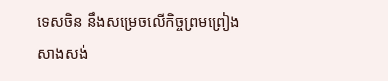ទេសចិន នឹងសម្រេចលើកិច្ចព្រមព្រៀង សាងសង់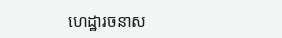ហេដ្ឋារចនាស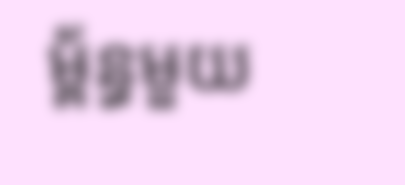ម្ព័ន្ធមួយ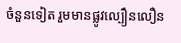ចំនួនទៀត រួមមានផ្លូវល្បឿនលឿន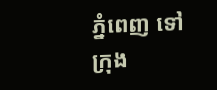ភ្នំពេញ ទៅក្រុង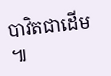បាវិតជាដើម ៕